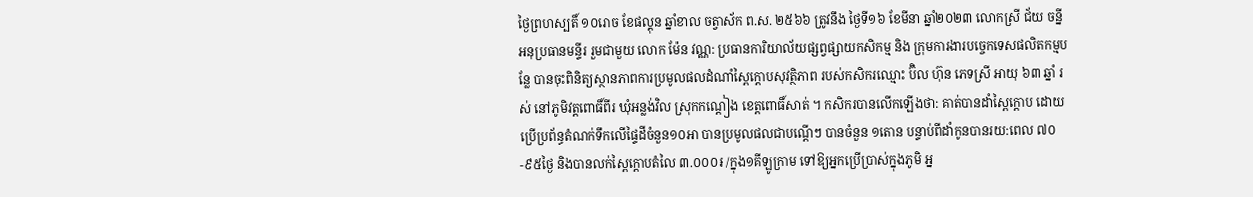ថ្ងៃព្រហស្បតិ៍ ១០រោច ខែផល្គុន ឆ្នាំខាល ចត្វាស័ក ព.ស. ២៥៦៦ ត្រូវនឹង ថ្ងៃទី១៦ ខែមីនា ឆ្នាំ២០២៣ លោកស្រី ជ័យ ចន្នី អនុប្រធានមន្ទីរ រួមជាមួយ លោក ម៉ែន វណ្ណ: ប្រធានការិយាល័យផ្សព្វផ្សាយកសិកម្ម និង ក្រុមការងារបច្ចេកទេសផលិតកម្មបន្លែ បានចុះពិនិត្យស្ថានភាពការប្រមូលផលដំណាំស្ពៃក្តោបសុវត្ថិភាព របស់កសិករឈ្មោះ ប៊ិល ហ៊ុន ភេទស្រី អាយុ ៦៣ ឆ្នាំ រស់ នៅភូមិវត្តពោធិ៍ពីរ ឃុំអន្លង់វិល ស្រុកកណ្តៀង ខេត្តពោធិ៍សាត់ ។ កសិករបានលើកឡើងថា: គាត់បានដាំស្ពៃក្តោប ដោយប្រើប្រព័ន្ធតំណក់ទឹកលើផ្ទៃដីចំនួន១០អា បានប្រមូលផលជាបណ្តើៗ បានចំនួន ១តោន បន្ទាប់ពីដាំកូនបានរយ:ពេល ៧០-៩៥ថ្ងៃ និងបានលក់ស្ពៃក្តោបតំលៃ ៣.០០០៛ /ក្នុង១គីឡូក្រាម ទៅឱ្យអ្នកប្រើប្រាស់ក្នុងភូមិ អ្ន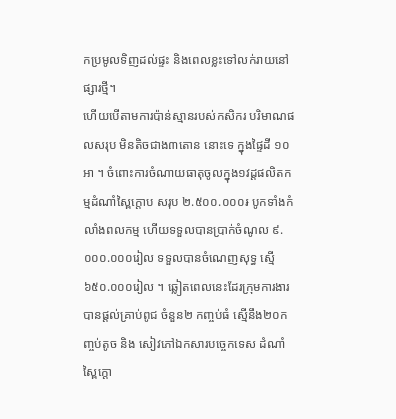កប្រមូលទិញដល់ផ្ទះ និងពេលខ្លះទៅលក់រាយនៅផ្សារថ្មី។
ហើយបើតាមការប៉ាន់ស្មានរបស់កសិករ បរិមាណផលសរុប មិនតិចជាង៣តោន នោះទេ ក្នុងផ្ទៃដី ១០អា ។ ចំពោះការចំណាយធាតុចូលក្នុង១វដ្ដផលិតកម្មដំណាំស្ពៃក្តោប សរុប ២.៥០០.០០០៛ បូកទាំងកំលាំងពលកម្ម ហើយទទួលបានប្រាក់ចំណូល ៩.០០០.០០០រៀល ទទួលបានចំណេញសុទ្ធ ស្មើ ៦៥០.០០០រៀល ។ ឆ្លៀតពេលនេះដែរក្រុមការងារបានផ្តល់គ្រាប់ពូជ ចំនួន២ កញ្ចប់ធំ ស្មើនឹង២០កញ្ចប់តូច និង សៀវភៅឯកសារបច្ចេកទេស ដំណាំស្ពៃក្តោ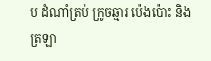ប ដំណាំត្រប់ ក្រូចឆ្មារ ប៉េងប៉ោះ និងត្រឡា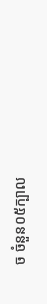ច ចំនួន០៥ក្បាល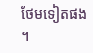ថែមទៀតផង ។